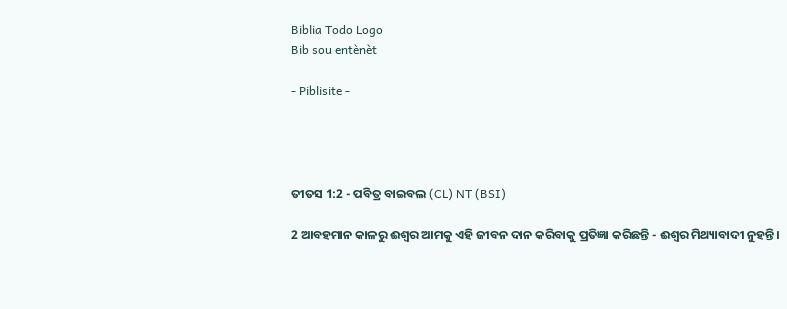Biblia Todo Logo
Bib sou entènèt

- Piblisite -




ତୀତସ 1:2 - ପବିତ୍ର ବାଇବଲ (CL) NT (BSI)

2 ଆବହମାନ କାଳରୁ ଈଶ୍ୱର ଆମକୁ ଏହି ଜୀବନ ଦାନ କରିବାକୁ ପ୍ରତିଜ୍ଞା କରିଛନ୍ତି - ଈଶ୍ୱର ମିଥ୍ୟାବାଦୀ ନୁହନ୍ତି।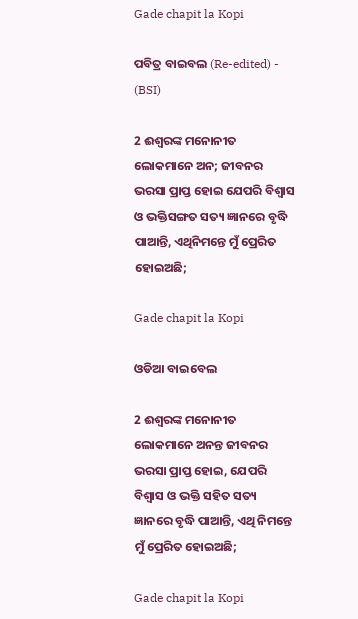Gade chapit la Kopi

ପବିତ୍ର ବାଇବଲ (Re-edited) - (BSI)

2 ଈଶ୍ଵରଙ୍କ ମନୋନୀତ ଲୋକମାନେ ଅନ; ଜୀବନର ଭରସା ପ୍ରାପ୍ତ ହୋଇ ଯେପରି ବିଶ୍ଵାସ ଓ ଭକ୍ତିସଙ୍ଗତ ସତ୍ୟ ଜ୍ଞାନରେ ବୃଦ୍ଧି ପାଆନ୍ତି, ଏଥିନିମନ୍ତେ ମୁଁ ପ୍ରେରିତ ହୋଇଅଛି;

Gade chapit la Kopi

ଓଡିଆ ବାଇବେଲ

2 ଈଶ୍ୱରଙ୍କ ମନୋନୀତ ଲୋକମାନେ ଅନନ୍ତ ଜୀବନର ଭରସା ପ୍ରାପ୍ତ ହୋଇ, ଯେପରି ବିଶ୍ଵାସ ଓ ଭକ୍ତି ସହିତ ସତ୍ୟ ଜ୍ଞାନରେ ବୃଦ୍ଧି ପାଆନ୍ତି, ଏଥି ନିମନ୍ତେ ମୁଁ ପ୍ରେରିତ ହୋଇଅଛି;

Gade chapit la Kopi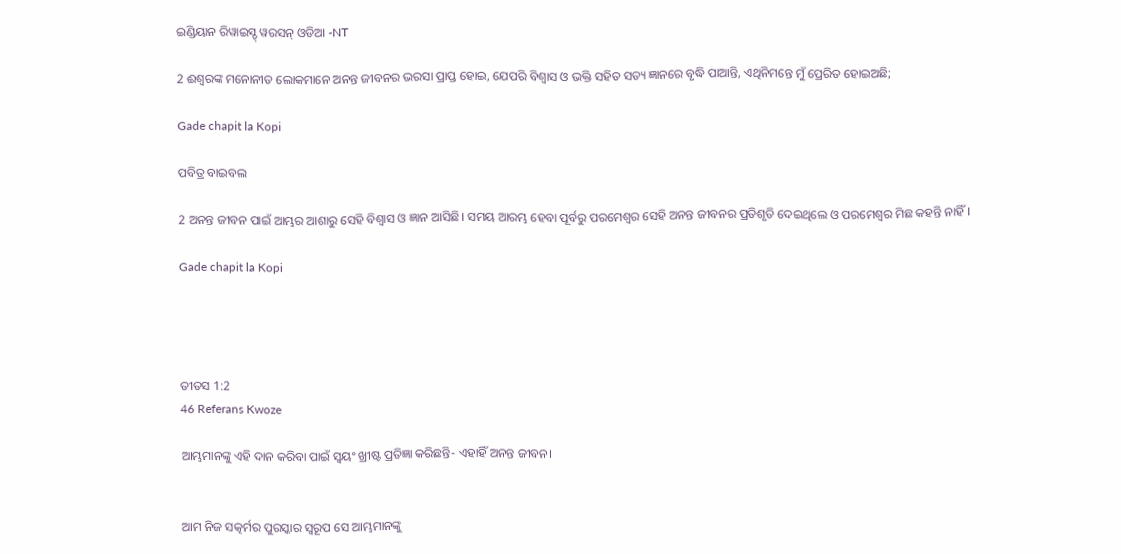ଇଣ୍ଡିୟାନ ରିୱାଇସ୍ଡ୍ ୱରସନ୍ ଓଡିଆ -NT

2 ଈଶ୍ବରଙ୍କ ମନୋନୀତ ଲୋକମାନେ ଅନନ୍ତ ଜୀବନର ଭରସା ପ୍ରାପ୍ତ ହୋଇ, ଯେପରି ବିଶ୍ଵାସ ଓ ଭକ୍ତି ସହିତ ସତ୍ୟ ଜ୍ଞାନରେ ବୃଦ୍ଧି ପାଆନ୍ତି, ଏଥିନିମନ୍ତେ ମୁଁ ପ୍ରେରିତ ହୋଇଅଛି;

Gade chapit la Kopi

ପବିତ୍ର ବାଇବଲ

2 ଅନନ୍ତ ଜୀବନ ପାଇଁ ଆମ୍ଭର ଆଶାରୁ ସେହି ବିଶ୍ୱାସ ଓ ଜ୍ଞାନ ଆସିଛି। ସମୟ ଆରମ୍ଭ ହେବା ପୂର୍ବରୁ ପରମେଶ୍ୱର ସେହି ଅନନ୍ତ ଜୀବନର ପ୍ରତିଶୃତି ଦେଇଥିଲେ ଓ ପରମେଶ୍ୱର ମିଛ କହନ୍ତି ନାହିଁ।

Gade chapit la Kopi




ତୀତସ 1:2
46 Referans Kwoze

ଆମ୍ଭମାନଙ୍କୁ ଏହି ଦାନ କରିବା ପାଇଁ ସ୍ୱୟଂ ଖ୍ରୀଷ୍ଟ ପ୍ରତିଜ୍ଞା କରିଛନ୍ତି- ଏହାହିଁ ଅନନ୍ତ ଜୀବନ।


ଆମ ନିଜ ସତ୍କର୍ମର ପୁରସ୍କାର ସ୍ୱରୂପ ସେ ଆମ୍ଭମାନଙ୍କୁ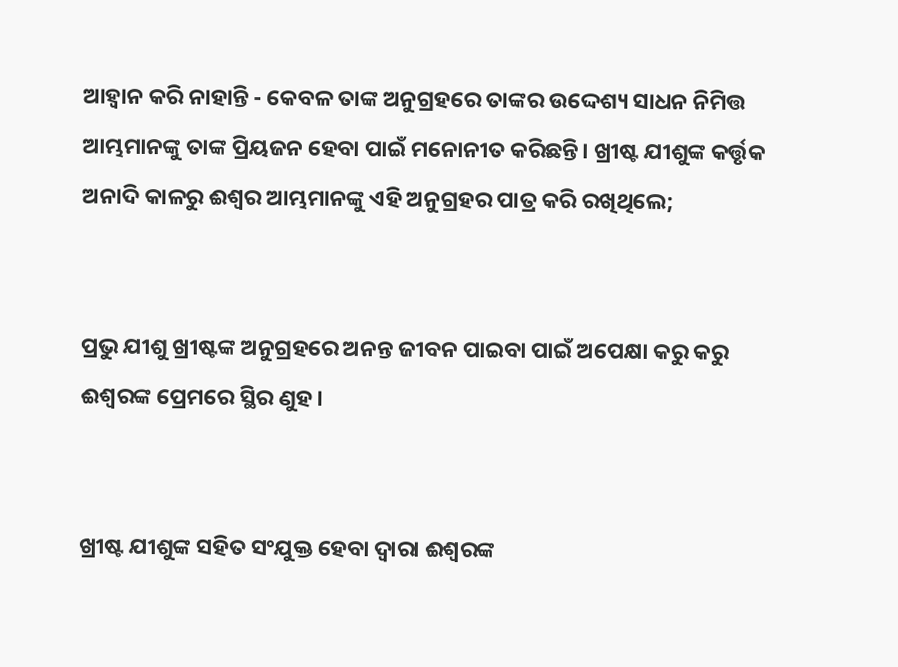ଆହ୍ୱାନ କରି ନାହାନ୍ତି - କେବଳ ତାଙ୍କ ଅନୁଗ୍ରହରେ ତାଙ୍କର ଉଦ୍ଦେଶ୍ୟ ସାଧନ ନିମିତ୍ତ ଆମ୍ଭମାନଙ୍କୁ ତାଙ୍କ ପ୍ରିୟଜନ ହେବା ପାଇଁ ମନୋନୀତ କରିଛନ୍ତି। ଖ୍ରୀଷ୍ଟ ଯୀଶୁଙ୍କ କର୍ତ୍ତୃକ ଅନାଦି କାଳରୁ ଈଶ୍ୱର ଆମ୍ଭମାନଙ୍କୁ ଏହି ଅନୁଗ୍ରହର ପାତ୍ର କରି ରଖିଥିଲେ;


ପ୍ରଭୁ ଯୀଶୁ ଖ୍ରୀଷ୍ଟଙ୍କ ଅନୁଗ୍ରହରେ ଅନନ୍ତ ଜୀବନ ପାଇବା ପାଇଁ ଅପେକ୍ଷା କରୁ କରୁ ଈଶ୍ବରଙ୍କ ପ୍ରେମରେ ସ୍ଥିର ଣୁହ।


ଖ୍ରୀଷ୍ଟ ଯୀଶୁଙ୍କ ସହିତ ସଂଯୁକ୍ତ ହେବା ଦ୍ୱାରା ଈଶ୍ୱରଙ୍କ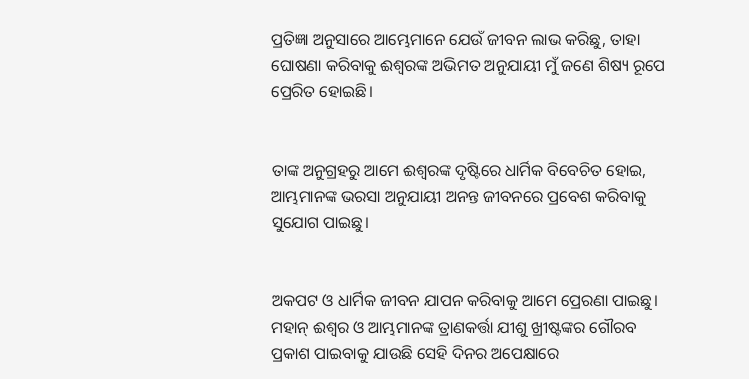ପ୍ରତିଜ୍ଞା ଅନୁସାରେ ଆମ୍ଭେମାନେ ଯେଉଁ ଜୀବନ ଲାଭ କରିଛୁ, ତାହା ଘୋଷଣା କରିବାକୁ ଈଶ୍ୱରଙ୍କ ଅଭିମତ ଅନୁଯାୟୀ ମୁଁ ଜଣେ ଶିଷ୍ୟ ରୂପେ ପ୍ରେରିତ ହୋଇଛି।


ତାଙ୍କ ଅନୁଗ୍ରହରୁ ଆମେ ଈଶ୍ୱରଙ୍କ ଦୃଷ୍ଟିରେ ଧାର୍ମିକ ବିବେଚିତ ହୋଇ, ଆମ୍ଭମାନଙ୍କ ଭରସା ଅନୁଯାୟୀ ଅନନ୍ତ ଜୀବନରେ ପ୍ରବେଶ କରିବାକୁ ସୁଯୋଗ ପାଇଛୁ।


ଅକପଟ ଓ ଧାର୍ମିକ ଜୀବନ ଯାପନ କରିବାକୁ ଆମେ ପ୍ରେରଣା ପାଇଛୁ। ମହାନ୍ ଈଶ୍ୱର ଓ ଆମ୍ଭମାନଙ୍କ ତ୍ରାଣକର୍ତ୍ତା ଯୀଶୁ ଖ୍ରୀଷ୍ଟଙ୍କର ଗୌରବ ପ୍ରକାଶ ପାଇବାକୁ ଯାଉଛି ସେହି ଦିନର ଅପେକ୍ଷାରେ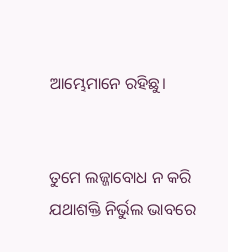ଆମ୍ଭେମାନେ ରହିଛୁ।


ତୁମେ ଲଜ୍ଜାବୋଧ ନ କରି ଯଥାଶକ୍ତି ନିର୍ଭୁଲ ଭାବରେ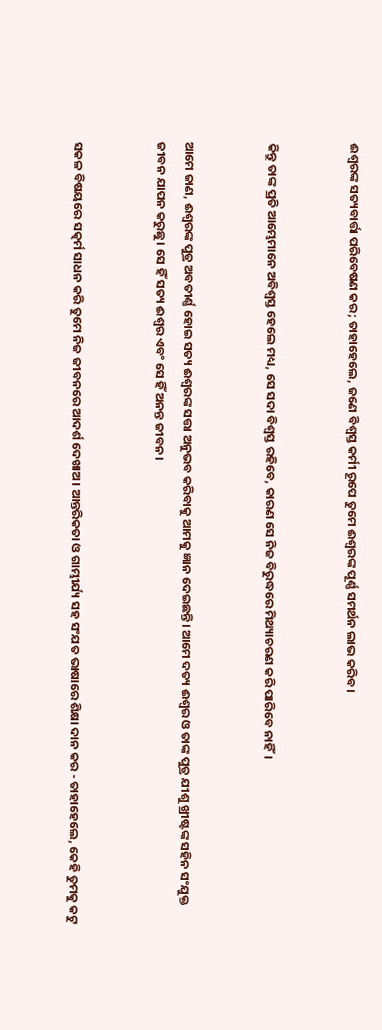ଈଶ୍ୱରଙ୍କ ସତ୍ୟବାର୍ତ୍ତା ପରିବେଷଣ କର; ତାହାହେଲେ, ଜଣେ ବିଶ୍ୱସ୍ତ କର୍ମୀ ରୂପେ ତୁମେ ଈଶ୍ୱରଙ୍କ ପୂର୍ଣ୍ଣ ସମର୍ଥନ ଲାଭ କରିବ।


କିନ୍ତୁ ତାଙ୍କ ପ୍ରତି ଆମ୍ଭେମାନେ ଅବିଶ୍ୱସ୍ତ ହେଲେ ମଧ୍ୟ, ସେ ସଦା ବିଶ୍ୱସ୍ତ ରହିବେ, କାରଣ ସେ ନିଜ ବିରୁଦ୍ଧରେ ମିଥ୍ୟାଚରଣ କରି ପାରିବେ ନାହିଁ।


ଆମେ ଜାଣ, ଈଶ୍ୱରଙ୍କ ପୁତ୍ର ଅବତୀର୍ଣ୍ଣ ହୋଇ ସତ୍ୟ ଈଶ୍ୱରଙ୍କ ସତ୍ତା ଅନୁଭବ କରିବାକୁ ଆମକୁ ଜ୍ଞାନ ଦେଇଛନ୍ତି। ଆମେ ଦତ୍ୟ ଈଶ୍ବର ଓ ତାଙ୍କ ପୁତ୍ର ଯୀଶୁ ଖ୍ରୀଷ୍ଟଙ୍କ ସହିନ ସଂଯୁକ୍ତ ଜୀବନ ଯାପନ କରୁଛୁ। ସେ ହିଁ ସତ୍ୟ ଈଶ୍ୱର ଏବଂ ସେ ହିଁ ଅନନ୍ତ ଜୀବନ।


ସକଳ ବିଷୟରେ ସତ୍କର୍ମ ସାଧନ କରି ତୁମେ ନିଜ ଜୀବନରେ ଆଦର୍ଶ ଦେଖାଅ। ଆନ୍ତରିକତା ଓ ଗାମ୍ଭୀର୍ଯ୍ୟ ସହ ସଂଯତ ଭାଷାରେ ଶିକ୍ଷା ଦାନ କର - ତାହାହେଲେ, କେହି ତୁମକୁ କଟୁ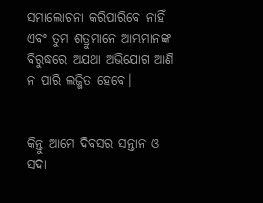ସମାଲୋଚନା କରିପାରିବେ ନାହିଁ ଏବଂ ତୁମ ଶତ୍ରୁମାନେ ଆମ୍ଭମାନଙ୍କ ବିରୁଦ୍ଧରେ ଅଯଥା ଅଭିଯୋଗ ଆଣି ନ ପାରି ଲଜ୍ଜିତ ହେବେ।


କିନ୍ତୁ ଆମେ ଦିବସର ସନ୍ତାନ ଓ ସଦା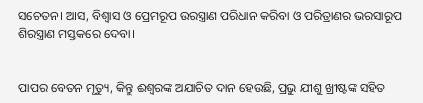ସଚେତନ। ଆସ, ବିଶ୍ୱାସ ଓ ପ୍ରେମରୂପ ଉରସ୍ତ୍ରାଣ ପରିଧାନ କରିବା ଓ ପରିତ୍ରାଣର ଭରସାରୂପ ଶିରସ୍ତ୍ରାଣ ମସ୍ତକରେ ଦେବା।


ପାପର ବେତନ ମୃତ୍ୟୁ, କିନ୍ତୁ ଈଶ୍ୱରଙ୍କ ଅଯାଚିତ ଦାନ ହେଉଛି, ପ୍ରଭୁ ଯୀଶୁ ଖ୍ରୀଷ୍ଟଙ୍କ ସହିତ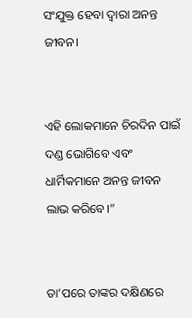ସଂଯୁକ୍ତ ହେବା ଦ୍ୱାରା ଅନନ୍ତ ଜୀବନ।


ଏହି ଲୋକମାନେ ଚିରଦିନ ପାଇଁ ଦଣ୍ଡ ଭୋଗିବେ ଏବଂ ଧାର୍ମିକମାନେ ଅନନ୍ତ ଜୀବନ ଲାଭ କରିବେ।”


ତା’ପରେ ତାଙ୍କର ଦକ୍ଷିଣରେ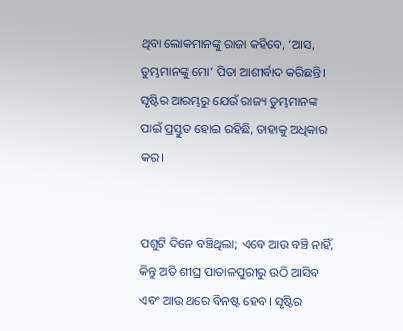ଥିବା ଲୋକମାନଙ୍କୁ ରାଜା କହିବେ, ‘ଆସ, ତୁମ୍ଭମାନଙ୍କୁ ମୋ’ ପିତା ଆଶୀର୍ବାଦ କରିଛନ୍ତି। ସୃଷ୍ଟିର ଆରମ୍ଭରୁ ଯେଉଁ ରାଜ୍ୟ ତୁମ୍ଭମାନଙ୍କ ପାଇଁ ପ୍ରସ୍ତୁତ ହୋଇ ରହିଛି, ତାହାକୁ ଅଧିକାର କର।


ପଶୁଟି ଦିନେ ବଞ୍ଚିଥିଲା; ଏବେ ଆଉ ବଞ୍ଚି ନାହିଁ, କିନ୍ତୁ ଅତି ଶୀଘ୍ର ପାତାଳପୁରୀରୁ ଉଠି ଆସିବ ଏବଂ ଆଉ ଥରେ ବିନଷ୍ଟ ହେବ। ସୃଷ୍ଟିର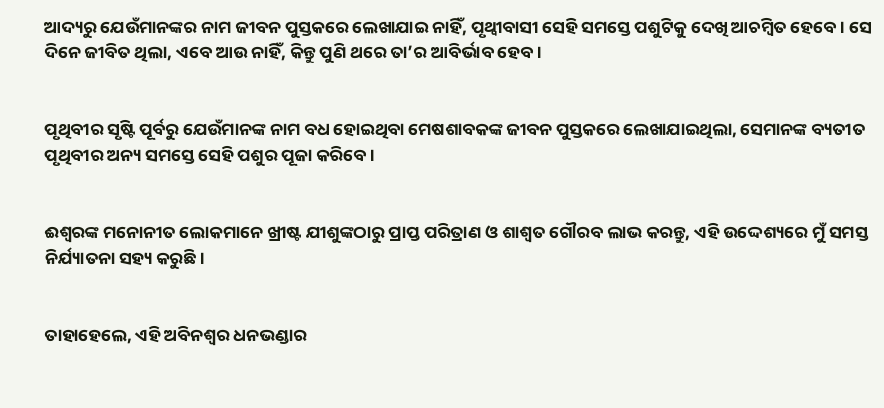ଆଦ୍ୟରୁ ଯେଉଁମାନଙ୍କର ନାମ ଜୀବନ ପୁସ୍ତକରେ ଲେଖାଯାଇ ନାହିଁ, ପୃଥ୍ୱୀବାସୀ ସେହି ସମସ୍ତେ ପଶୁଟିକୁ ଦେଖି ଆଚମ୍ବିତ ହେବେ। ସେ ଦିନେ ଜୀବିତ ଥିଲା, ଏବେ ଆଉ ନାହିଁ, କିନ୍ତୁ ପୁଣି ଥରେ ତା’ର ଆବିର୍ଭାବ ହେବ।


ପୃଥିବୀର ସୃଷ୍ଟି ପୂର୍ବରୁ ଯେଉଁମାନଙ୍କ ନାମ ବଧ ହୋଇଥିବା ମେଷଶାବକଙ୍କ ଜୀବନ ପୁସ୍ତକରେ ଲେଖାଯାଇଥିଲା, ସେମାନଙ୍କ ବ୍ୟତୀତ ପୃଥିବୀର ଅନ୍ୟ ସମସ୍ତେ ସେହି ପଶୁର ପୂଜା କରିବେ।


ଈଶ୍ୱରଙ୍କ ମନୋନୀତ ଲୋକମାନେ ଖ୍ରୀଷ୍ଟ ଯୀଶୁଙ୍କଠାରୁ ପ୍ରାପ୍ତ ପରିତ୍ରାଣ ଓ ଶାଶ୍ୱତ ଗୌରବ ଲାଭ କରନ୍ତୁ, ଏହି ଉଦ୍ଦେଶ୍ୟରେ ମୁଁ ସମସ୍ତ ନିର୍ଯ୍ୟାତନା ସହ୍ୟ କରୁଛି।


ତାହାହେଲେ, ଏହି ଅବିନଶ୍ୱର ଧନଭଣ୍ଡାର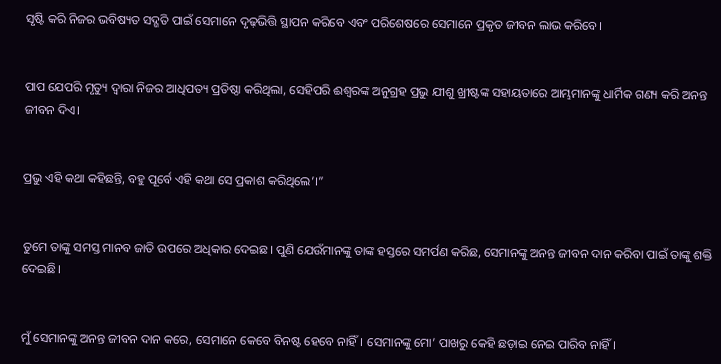ସୃଷ୍ଟି କରି ନିଜର ଭବିଷ୍ୟତ ସଦ୍ଗତି ପାଇଁ ସେମାନେ ଦୃଢ଼ଭିତ୍ତି ସ୍ଥାପନ କରିବେ ଏବଂ ପରିଶେଷରେ ସେମାନେ ପ୍ରକୃତ ଜୀବନ ଲାଭ କରିବେ।


ପାପ ଯେପରି ମୃତ୍ୟୁ ଦ୍ୱାରା ନିଜର ଆଧିପତ୍ୟ ପ୍ରତିଷ୍ଠା କରିଥିଲା, ସେହିପରି ଈଶ୍ୱରଙ୍କ ଅନୁଗ୍ରହ ପ୍ରଭୁ ଯୀଶୁ ଖ୍ରୀଷ୍ଟଙ୍କ ସହାୟତାରେ ଆମ୍ଭମାନଙ୍କୁ ଧାର୍ମିକ ଗଣ୍ୟ କରି ଅନନ୍ତ ଜୀବନ ଦିଏ।


ପ୍ରଭୁ ଏହି କଥା କହିଛନ୍ତି, ବହୁ ପୂର୍ବେ ଏହି କଥା ସେ ପ୍ରକାଶ କରିଥିଲେ’।”


ତୁମେ ତାଙ୍କୁ ସମସ୍ତ ମାନବ ଜାତି ଉପରେ ଅଧିକାର ଦେଇଛ। ପୁଣି ଯେଉଁମାନଙ୍କୁ ତାଙ୍କ ହସ୍ତରେ ସମର୍ପଣ କରିଛ, ସେମାନଙ୍କୁ ଅନନ୍ତ ଜୀବନ ଦାନ କରିବା ପାଇଁ ତାଙ୍କୁ ଶକ୍ତି ଦେଇଛି।


ମୁଁ ସେମାନଙ୍କୁ ଅନନ୍ତ ଜୀବନ ଦାନ କରେ, ସେମାନେ କେବେ ବିନଷ୍ଟ ହେବେ ନାହିଁ। ସେମାନଙ୍କୁ ମୋ’ ପାଖରୁ କେହି ଛଡ଼ାଇ ନେଇ ପାରିବ ନାହିଁ।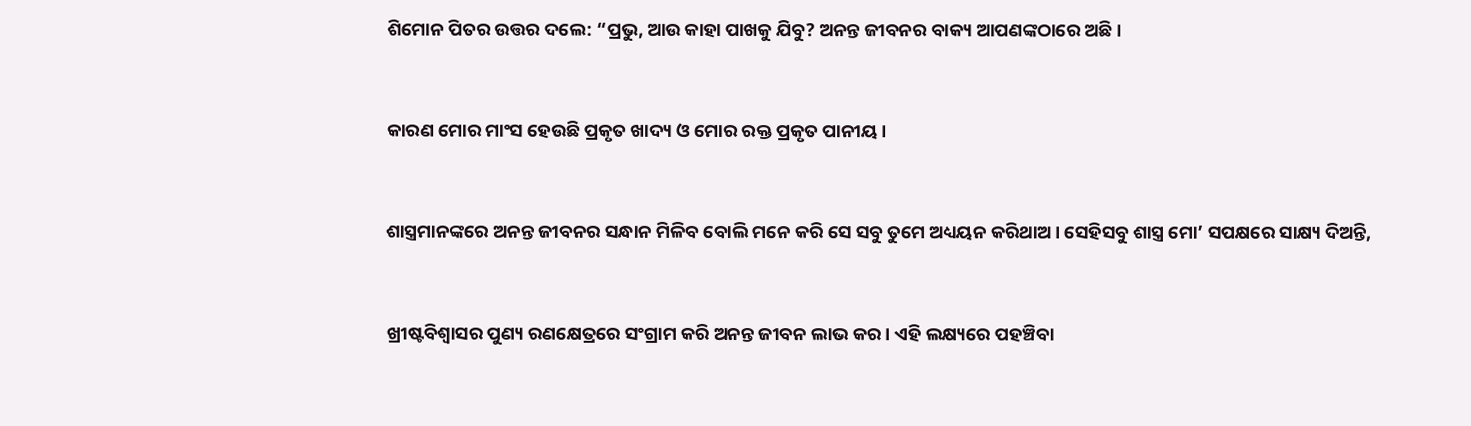ଶିମୋନ ପିତର ଉତ୍ତର ଦଲେ: “ପ୍ରଭୁ, ଆଉ କାହା ପାଖକୁ ଯିବୁ? ଅନନ୍ତ ଜୀବନର ବାକ୍ୟ ଆପଣଙ୍କଠାରେ ଅଛି।


କାରଣ ମୋର ମାଂସ ହେଉଛି ପ୍ରକୃତ ଖାଦ୍ୟ ଓ ମୋର ରକ୍ତ ପ୍ରକୃତ ପାନୀୟ।


ଶାସ୍ତ୍ରମାନଙ୍କରେ ଅନନ୍ତ ଜୀବନର ସନ୍ଧାନ ମିଳିବ ବୋଲି ମନେ କରି ସେ ସବୁ ତୁମେ ଅଧ୍ୟୟନ କରିଥାଅ। ସେହିସବୁ ଶାସ୍ତ୍ର ମୋ’ ସପକ୍ଷରେ ସାକ୍ଷ୍ୟ ଦିଅନ୍ତି,


ଖ୍ରୀଷ୍ଟବିଶ୍ୱାସର ପୁଣ୍ୟ ରଣକ୍ଷେତ୍ରରେ ସଂଗ୍ରାମ କରି ଅନନ୍ତ ଜୀବନ ଲାଭ କର। ଏହି ଲକ୍ଷ୍ୟରେ ପହଞ୍ଚିବା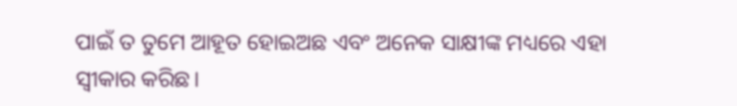ପାଇଁ ତ ତୁମେ ଆହୂତ ହୋଇଅଛ ଏବଂ ଅନେକ ସାକ୍ଷୀଙ୍କ ମଧ୍ୟରେ ଏହା ସ୍ୱୀକାର କରିଛ।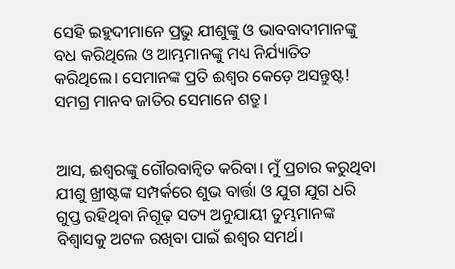ସେହି ଇହୁଦୀମାନେ ପ୍ରଭୁ ଯୀଶୁଙ୍କୁ ଓ ଭାବବାଦୀମାନଙ୍କୁ ବଧ କରିଥିଲେ ଓ ଆମ୍ଭମାନଙ୍କୁ ମଧ୍ୟ ନିର୍ଯ୍ୟାତିତ କରିଥିଲେ। ସେମାନଙ୍କ ପ୍ରତି ଈଶ୍ୱର କେଡ଼େ ଅସନ୍ତୁଷ୍ଟ! ସମଗ୍ର ମାନବ ଜାତିର ସେମାନେ ଶତ୍ରୁ।


ଆସ, ଈଶ୍ୱରଙ୍କୁ ଗୌରବାନ୍ୱିତ କରିବା। ମୁଁ ପ୍ରଚାର କରୁଥିବା ଯୀଶୁ ଖ୍ରୀଷ୍ଟଙ୍କ ସମ୍ପର୍କରେ ଶୁଭ ବାର୍ତ୍ତା ଓ ଯୁଗ ଯୁଗ ଧରି ଗୁପ୍ତ ରହିଥିବା ନିଗୂଢ଼ ସତ୍ୟ ଅନୁଯାୟୀ ତୁମ୍ଭମାନଙ୍କ ବିଶ୍ୱାସକୁ ଅଟଳ ରଖିବା ପାଇଁ ଈଶ୍ୱର ସମର୍ଥ।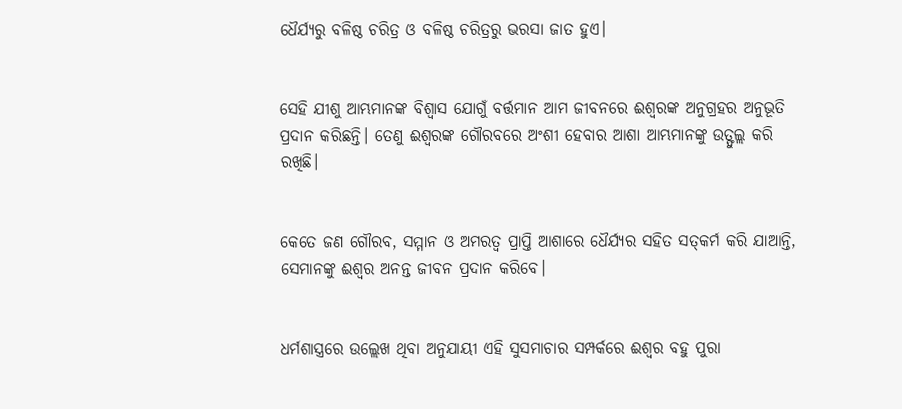ଧୈର୍ଯ୍ୟରୁ ବଳିଷ୍ଠ ଚରିତ୍ର ଓ ବଳିଷ୍ଠ ଚରିତ୍ରରୁ ଭରସା ଜାତ ହୁଏ।


ସେହି ଯୀଶୁ ଆମ୍ଭମାନଙ୍କ ବିଶ୍ୱାସ ଯୋଗୁଁ ବର୍ତ୍ତମାନ ଆମ ଜୀବନରେ ଈଶ୍ୱରଙ୍କ ଅନୁଗ୍ରହର ଅନୁଭୂତି ପ୍ରଦାନ କରିଛନ୍ତି। ତେଣୁ ଈଶ୍ୱରଙ୍କ ଗୌରବରେ ଅଂଶୀ ହେବାର ଆଶା ଆମ୍ଭମାନଙ୍କୁ ଉତ୍ଫୁଲ୍ଲ କରି ରଖିଛି।


କେତେ ଜଣ ଗୌରବ, ସମ୍ମାନ ଓ ଅମରତ୍ୱ ପ୍ରାପ୍ତି ଆଶାରେ ଧୈର୍ଯ୍ୟର ସହିତ ସତ୍‍କର୍ମ କରି ଯାଆନ୍ତି, ସେମାନଙ୍କୁ ଈଶ୍ୱର ଅନନ୍ତ ଜୀବନ ପ୍ରଦାନ କରିବେ।


ଧର୍ମଶାସ୍ତ୍ରରେ ଉଲ୍ଲେଖ ଥିବା ଅନୁଯାୟୀ ଏହି ସୁସମାଚାର ସମ୍ପର୍କରେ ଈଶ୍ୱର ବହୁ ପୁରା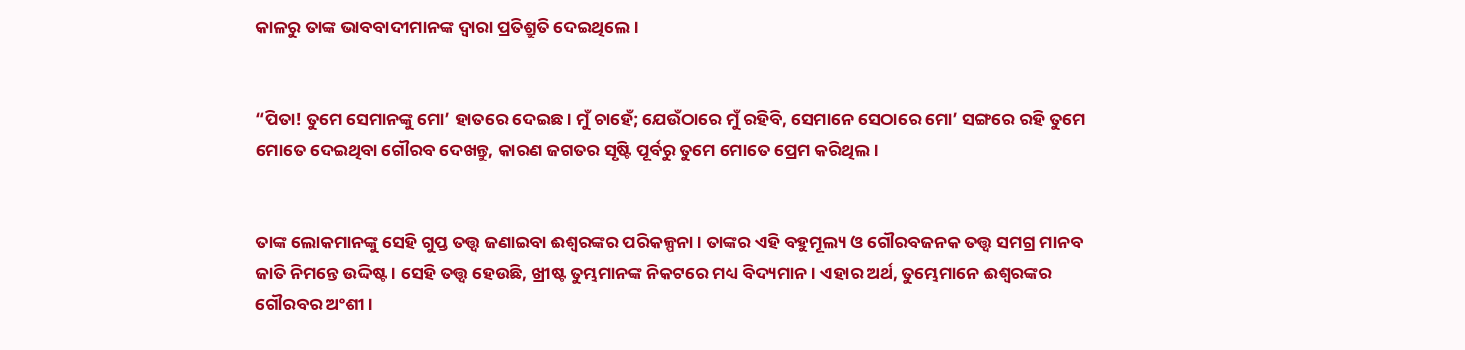କାଳରୁ ତାଙ୍କ ଭାବବାଦୀମାନଙ୍କ ଦ୍ୱାରା ପ୍ରତିଶ୍ରୁତି ଦେଇଥିଲେ।


“ପିତା! ତୁମେ ସେମାନଙ୍କୁ ମୋ’ ହାତରେ ଦେଇଛ। ମୁଁ ଚାହେଁ; ଯେଉଁଠାରେ ମୁଁ ରହିବି, ସେମାନେ ସେଠାରେ ମୋ’ ସଙ୍ଗରେ ରହି ତୁମେ ମୋତେ ଦେଇଥିବା ଗୌରବ ଦେଖନ୍ତୁ, କାରଣ ଜଗତର ସୃଷ୍ଟି ପୂର୍ବରୁ ତୁମେ ମୋତେ ପ୍ରେମ କରିଥିଲ।


ତାଙ୍କ ଲୋକମାନଙ୍କୁ ସେହି ଗୁପ୍ତ ତତ୍ତ୍ୱ ଜଣାଇବା ଈଶ୍ୱରଙ୍କର ପରିକଳ୍ପନା। ତାଙ୍କର ଏହି ବହୁମୂଲ୍ୟ ଓ ଗୌରବଜନକ ତତ୍ତ୍ୱ ସମଗ୍ର ମାନବ ଜାତି ନିମନ୍ତେ ଉଦ୍ଦିଷ୍ଟ। ସେହି ତତ୍ତ୍ୱ ହେଉଛି, ଖ୍ରୀଷ୍ଟ ତୁମ୍ଭମାନଙ୍କ ନିକଟରେ ମଧ୍ୟ ବିଦ୍ୟମାନ। ଏହାର ଅର୍ଥ, ତୁମ୍ଭେମାନେ ଈଶ୍ୱରଙ୍କର ଗୌରବର ଅଂଶୀ।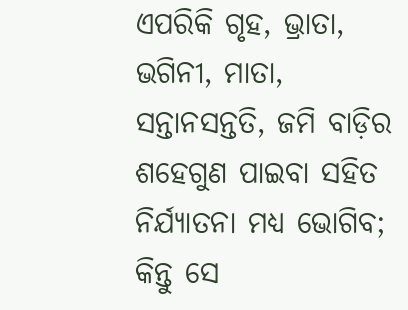ଏପରିକି ଗୃହ, ଭ୍ରାତା, ଭଗିନୀ, ମାତା, ସନ୍ତାନସନ୍ତତି, ଜମି ବାଡ଼ିର ଶହେଗୁଣ ପାଇବା ସହିତ ନିର୍ଯ୍ୟାତନା ମଧ୍ୟ ଭୋଗିବ; କିନ୍ତୁ ସେ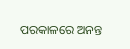ପରକାଳରେ ଅନନ୍ତ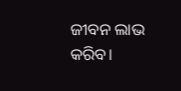ଜୀବନ ଲାଭ କରିବ।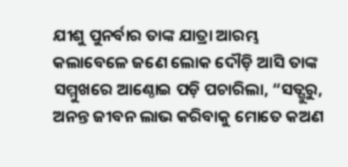ଯୀଶୁ ପୁନର୍ବାର ତାଙ୍କ ଯାତ୍ରା ଆରମ୍ଭ କଲାବେଳେ ଜଣେ ଲୋକ ଦୌଡ଼ି ଆସି ତାଙ୍କ ସମ୍ମୁଖରେ ଆଣ୍ଠୋଇ ପଡ଼ି ପଚାରିଲା, “ସତ୍ଗୁରୁ, ଅନନ୍ତ ଜୀବନ ଲାଭ କରିବାକୁ ମୋତେ କଅଣ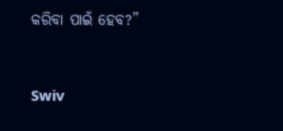କରିବା ପାଇଁ ହେବ?”


Swiv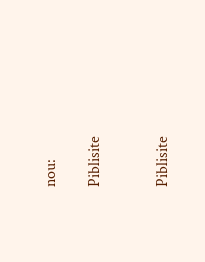nou:

Piblisite


Piblisite